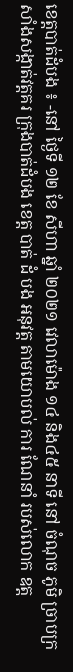ខេត្តបាត់ដំបង ៖ -នៅ ថ្ងៃទី ១២ ខែ សីហា ឆ្នាំ ២០២១ វេលាម៉ោង ១៤ និង៤៥ នាទី នៅ ចំណុច ភូមិ ច្រាបក្រសាំងសង្កាត់វត្តគរ ក្រុងបាត់ដំបង ខេត្ត បាត់ ដំ បង អនុវត្ត តាមយោបល់ ការ ណែនាំ របស់លោក ឧត្ដ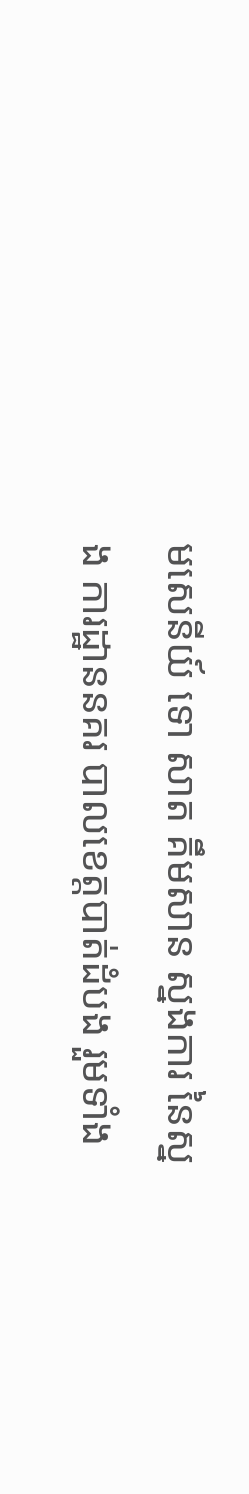មសេនីយ៍ ទោ សាត គឹមសាន ស្នងការ នៃស្នង ការដ្ឋាននគរ បាលខេត្តបាត់ដំបង រួមទាំង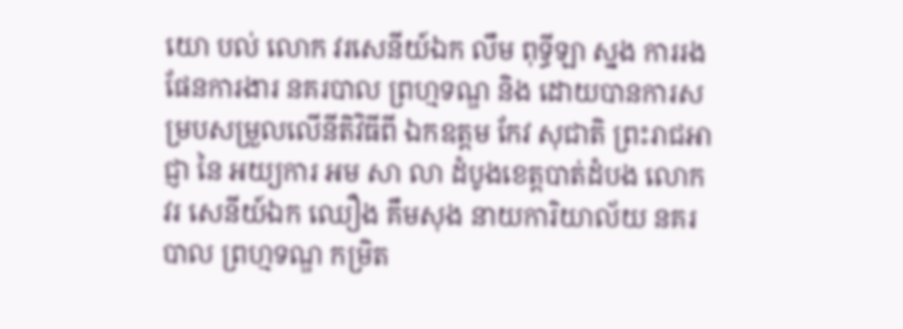យោ បល់ លោក វរសេនីយ៍ឯក លឹម ពុទ្ធីឡា ស្នង ការរង ផែនការងារ នគរបាល ព្រហ្មទណ្ឌ និង ដោយបានការសម្របសម្រួលលើនីតិវិធីពី ឯកឧត្តម កែវ សុជាតិ ព្រះរាជអាជ្ញា នៃ អយ្យការ អម សា លា ដំបូងខេត្តបាត់ដំបង លោក វរ សេនីយ៍ឯក ឈឿង គឹមសុង នាយការិយាល័យ នគរបាល ព្រហ្មទណ្ឌ កម្រិត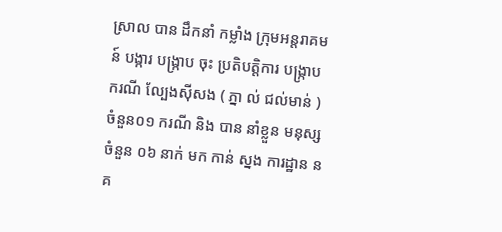ស្រាល បាន ដឹកនាំ កម្លាំង ក្រុមអន្តរាគមន៍ បង្ការ បង្ក្រាប ចុះ ប្រតិបត្តិការ បង្ក្រាប ករណី ល្បែងស៊ីសង ( ភ្នា ល់ ជល់មាន់ ) ចំនួន០១ ករណី និង បាន នាំខ្លួន មនុស្ស ចំនួន ០៦ នាក់ មក កាន់ ស្នង ការដ្ឋាន នគ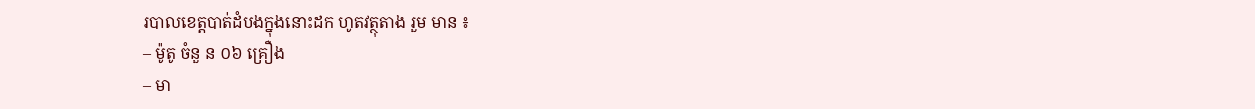របាលខេត្តបាត់ដំបងក្នុងនោះដក ហូតវត្ថុតាង រួម មាន ៖
– ម៉ូតូ ចំនួ ន ០៦ គ្រឿង
– មា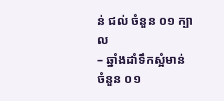ន់ ជល់ ចំនួន ០១ ក្បាល
– ឆ្នាំងដាំទឹកស្អំមាន់ ចំនួន ០១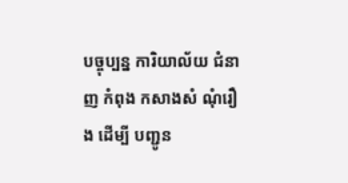បច្ចុប្បន្ន ការិយាល័យ ជំនាញ កំពុង កសាងសំ ណុំរឿង ដេីម្បី បញ្ជូន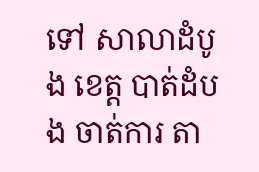ទៅ សាលាដំបូង ខេត្ត បាត់ដំបង ចាត់ការ តា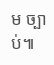ម ច្បាប់៕